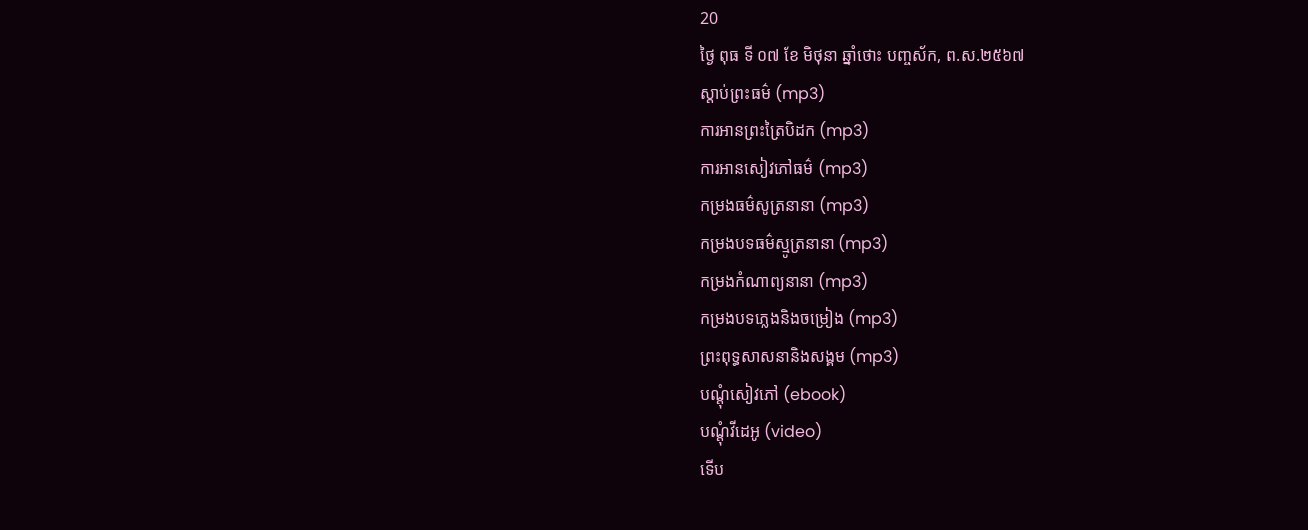20
ថ្ងៃ ពុធ ទី ០៧ ខែ មិថុនា ឆ្នាំថោះ បញ្ចស័ក, ព.ស.២៥៦៧
ស្តាប់ព្រះធម៌ (mp3)
ការអានព្រះត្រៃបិដក (mp3)
ការអានសៀវភៅធម៌ (mp3)
កម្រងធម៌សូត្រនានា (mp3)
កម្រងបទធម៌ស្មូត្រនានា (mp3)
កម្រងកំណាព្យនានា (mp3)
កម្រងបទភ្លេងនិងចម្រៀង (mp3)
ព្រះពុទ្ធសាសនានិងសង្គម (mp3)
បណ្តុំសៀវភៅ (ebook)
បណ្តុំវីដេអូ (video)
ទើប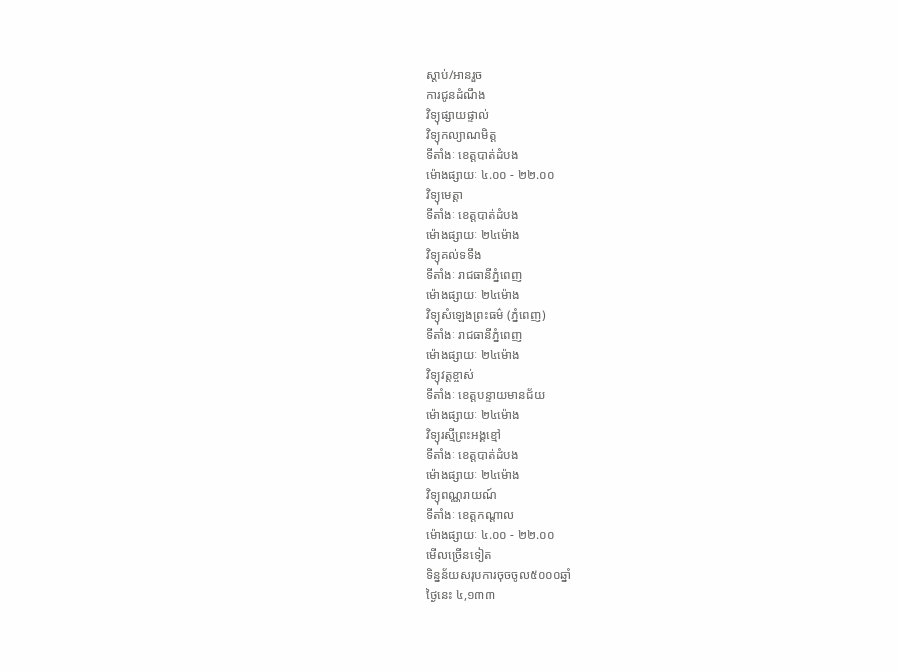ស្តាប់/អានរួច
ការជូនដំណឹង
វិទ្យុផ្សាយផ្ទាល់
វិទ្យុកល្យាណមិត្ត
ទីតាំងៈ ខេត្តបាត់ដំបង
ម៉ោងផ្សាយៈ ៤.០០ - ២២.០០
វិទ្យុមេត្តា
ទីតាំងៈ ខេត្តបាត់ដំបង
ម៉ោងផ្សាយៈ ២៤ម៉ោង
វិទ្យុគល់ទទឹង
ទីតាំងៈ រាជធានីភ្នំពេញ
ម៉ោងផ្សាយៈ ២៤ម៉ោង
វិទ្យុសំឡេងព្រះធម៌ (ភ្នំពេញ)
ទីតាំងៈ រាជធានីភ្នំពេញ
ម៉ោងផ្សាយៈ ២៤ម៉ោង
វិទ្យុវត្តខ្ចាស់
ទីតាំងៈ ខេត្តបន្ទាយមានជ័យ
ម៉ោងផ្សាយៈ ២៤ម៉ោង
វិទ្យុរស្មីព្រះអង្គខ្មៅ
ទីតាំងៈ ខេត្តបាត់ដំបង
ម៉ោងផ្សាយៈ ២៤ម៉ោង
វិទ្យុពណ្ណរាយណ៍
ទីតាំងៈ ខេត្តកណ្តាល
ម៉ោងផ្សាយៈ ៤.០០ - ២២.០០
មើលច្រើនទៀត
ទិន្នន័យសរុបការចុចចូល៥០០០ឆ្នាំ
ថ្ងៃនេះ ៤,១៣៣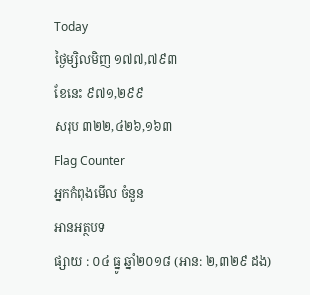Today
ថ្ងៃម្សិលមិញ ១៧៧,៧៩៣
ខែនេះ ៩៧១,២៩៩
សរុប ៣២២,៤២៦,១៦៣
Flag Counter
អ្នកកំពុងមើល ចំនួន
អានអត្ថបទ
ផ្សាយ : ០៤ ធ្នូ ឆ្នាំ២០១៨ (អាន: ២,៣២៩ ដង)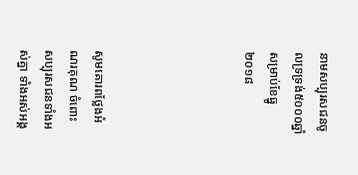នាមសប្បុរសជនចូលទ្រទ្រង់៥០០០ឆ្នាំ សម្រាប់ខែធ្នូ ២០១៨





សូមគោរពថ្លែងអំណរគុណ ចំពោះសប្បុរសជនទាំងអស់គ្នា ទាំងអស់អង្គ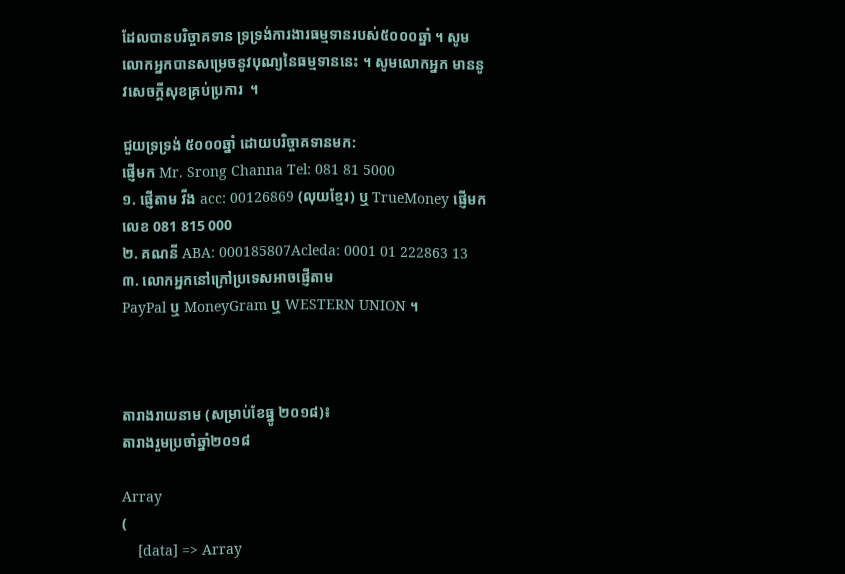ដែលបានបរិច្ចាគទាន ទ្រទ្រង់ការងារធម្មទានរបស់៥០០០ឆ្នាំ ។ សូមលោកអ្នកបានសម្រេចនូវបុណ្យនៃធម្មទាននេះ ។ សូមលោកអ្នក មាននូវសេចក្តីសុខគ្រប់ប្រការ  ។

ជួយទ្រទ្រង់ ៥០០០ឆ្នាំ ដោយបរិច្ចាគទានមក:
ផ្ញើមក Mr. Srong Channa Tel: 081 81 5000
១. ផ្ញើតាម វីង acc: 00126869 (លុយខ្មែរ) ឬ TrueMoney ផ្ញើមកលេខ 081 815 000
២. គណនី ABA: 000185807Acleda: 0001 01 222863 13
៣. លោកអ្នកនៅក្រៅប្រទេសអាចផ្ញើតាម
PayPal ឬ MoneyGram ឬ WESTERN UNION ។



តារាងរាយនាម (សម្រាប់ខែធ្នូ ២០១៨)៖
តារាងរួមប្រចាំឆ្នាំ២០១៨

Array
(
    [data] => Array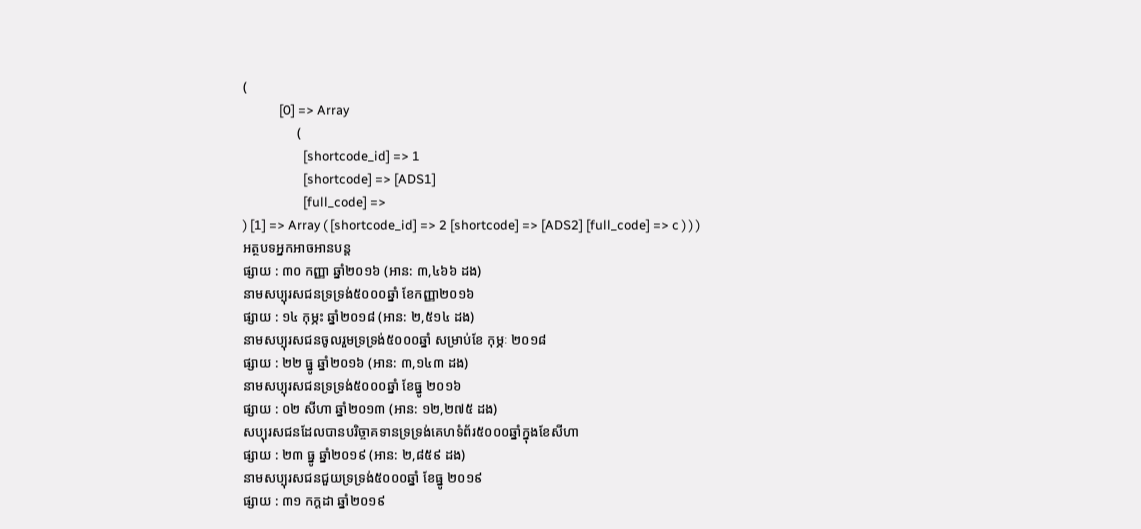(
            [0] => Array
                (
                    [shortcode_id] => 1
                    [shortcode] => [ADS1]
                    [full_code] =>
) [1] => Array ( [shortcode_id] => 2 [shortcode] => [ADS2] [full_code] => c ) ) )
អត្ថបទអ្នកអាចអានបន្ត
ផ្សាយ : ៣០ កញ្ញា ឆ្នាំ២០១៦ (អាន: ៣,៤៦៦ ដង)
នាមសប្បុរសជនទ្រទ្រង់៥០០០ឆ្នាំ ខែកញ្ញា២០១៦
ផ្សាយ : ១៤ កុម្ភះ ឆ្នាំ២០១៨ (អាន: ២,៥១៤ ដង)
នាមសប្បុរសជនចូលរួមទ្រទ្រង់៥០០០ឆ្នាំ សម្រាប់ខែ កុម្ភៈ ២០១៨
ផ្សាយ : ២២ ធ្នូ ឆ្នាំ២០១៦ (អាន: ៣,១៤៣ ដង)
នាមសប្បុរសជនទ្រទ្រង់៥០០០ឆ្នាំ ខែធ្នូ ២០១៦
ផ្សាយ : ០២ សីហា ឆ្នាំ២០១៣ (អាន: ១២,២៧៥ ដង)
សប្បុរសជនដែលបានបរិច្ចាគទានទ្រទ្រង់គេហទំព័រ៥០០០ឆ្នាំក្នុងខែសីហា
ផ្សាយ : ២៣ ធ្នូ ឆ្នាំ២០១៩ (អាន: ២,៨៥៩ ដង)
នាមសប្បុរសជនជួយទ្រទ្រង់៥០០០ឆ្នាំ ខែធ្នូ ២០១៩
ផ្សាយ : ៣១ កក្តដា ឆ្នាំ២០១៩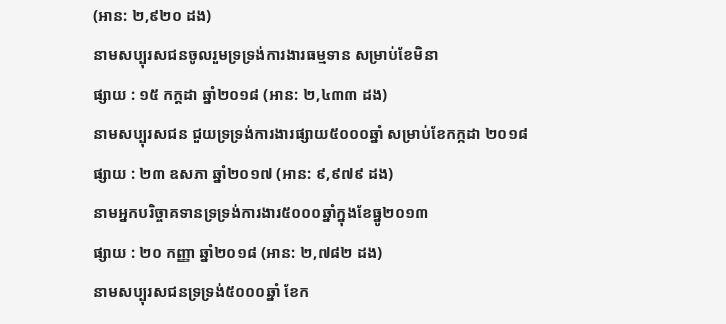(អាន: ២,៩២០ ដង)
នាមសប្បុរសជនចូលរួមទ្រទ្រង់ការងារធម្មទាន សម្រាប់ខែមិនា
ផ្សាយ : ១៥ កក្តដា ឆ្នាំ២០១៨ (អាន: ២,៤៣៣ ដង)
នាមសប្បុរសជន ជួយទ្រទ្រង់ការងារផ្សាយ៥០០០ឆ្នាំ សម្រាប់ខែកក្កដា ២០១៨
ផ្សាយ : ២៣ ឧសភា ឆ្នាំ២០១៧ (អាន: ៩,៩៧៩ ដង)
នាមអ្នកបរិច្ចាគទានទ្រទ្រង់ការងារ៥០០០ឆ្នាំក្នុងខែធ្នូ២០១៣
ផ្សាយ : ២០ កញ្ញា ឆ្នាំ២០១៨ (អាន: ២,៧៨២ ដង)
នាមសប្បុរសជនទ្រទ្រង់៥០០០ឆ្នាំ ខែក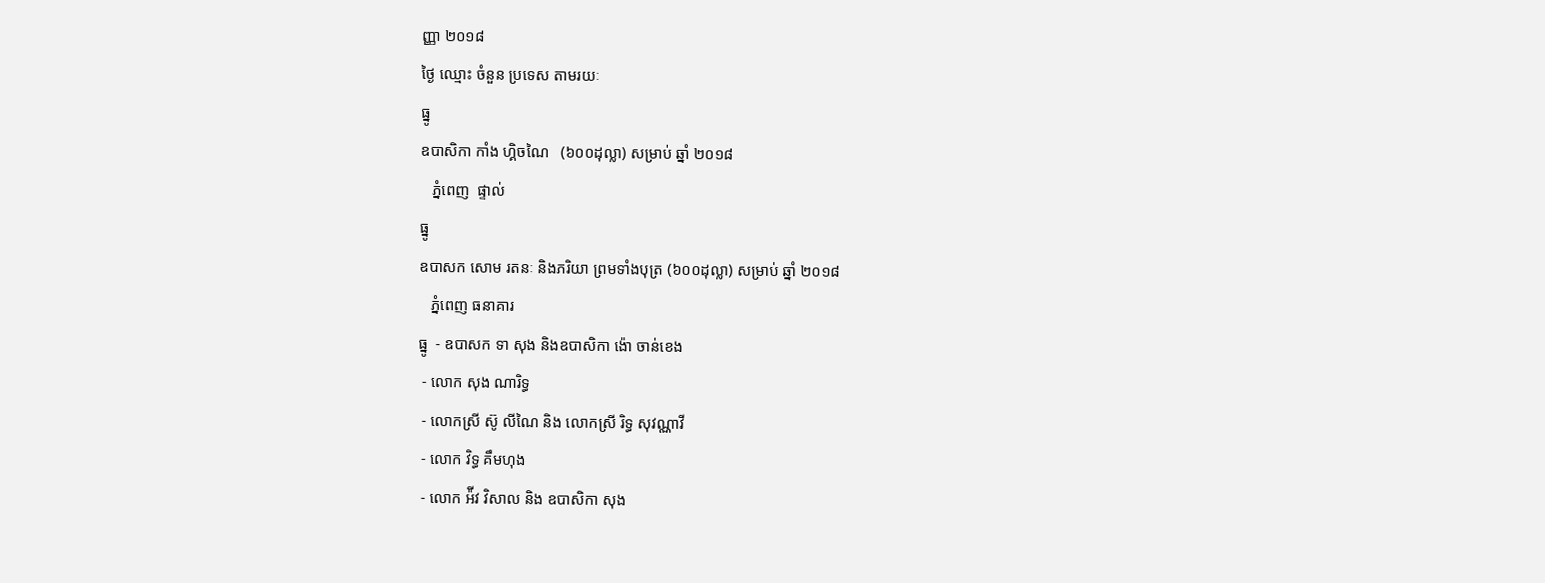ញ្ញា ២០១៨
ថ្ងៃ ឈ្មោះ ចំនួន ប្រទេស តាមរយៈ
ធ្នូ
ឧបាសិកា កាំង ហ្គិចណៃ   (៦០០ដុល្លា) សម្រាប់ ឆ្នាំ ២០១៨
   ភ្នំពេញ  ផ្ទាល់
ធ្នូ
ឧបាសក សោម រតនៈ និងភរិយា ព្រមទាំងបុត្រ (៦០០ដុល្លា) សម្រាប់ ឆ្នាំ ២០១៨
   ភ្នំពេញ ធនាគារ
ធ្នូ  - ឧបាសក ទា សុង និងឧបាសិកា ង៉ោ ចាន់ខេង
 - លោក សុង ណារិទ្ធ
 - លោកស្រី ស៊ូ លីណៃ និង លោកស្រី រិទ្ធ សុវណ្ណាវី
 - លោក វិទ្ធ គឹមហុង
 - លោក អ៉ីវ វិសាល និង ឧបាសិកា សុង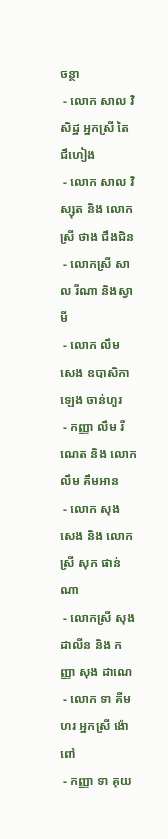ចន្ថា
 - លោក សាល វិសិដ្ឋ អ្នកស្រី តៃ ជឹហៀង
 - លោក សាល វិស្សុត និង លោកស្រី ថាង ជឹងជិន
 - លោកស្រី សាល រីណា និងស្វាមី
 - លោក លឹម សេង ឧបាសិកា ឡេង ចាន់ហួរ
 - កញ្ញា លឹម រីណេត និង លោក លឹម គឹមអាន
 - លោក សុង សេង និង លោកស្រី សុក ផាន់ណា
 - លោកស្រី សុង ដាលីន និង កញ្ញា សុង ដាណេ
 - លោក ទា គីមហរ អ្នកស្រី ង៉ោ ពៅ
 - កញ្ញា ទា គុយ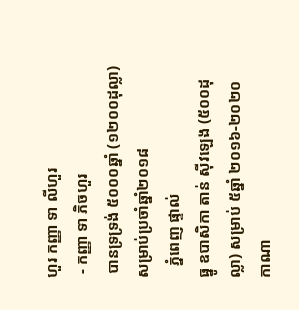ហួរ កញ្ញា ទា លីហួរ
 - កញ្ញា ទា ភិចហួរ
 បានទ្រទ្រង់ ៥០០០ឆ្នាំ (១២០០ដុល្លា)
សម្រាប់ប្រចាំឆ្នាំ២០១៨
   ភ្នំពេញ ផ្ទាល់
ធ្នូ ឧបាសិកា តាន់ ស៊ីវឡេង (៥០០ដុល្លា) សម្រាប់ ៥ឆ្នាំ ២០១៦-២០២០    កាណា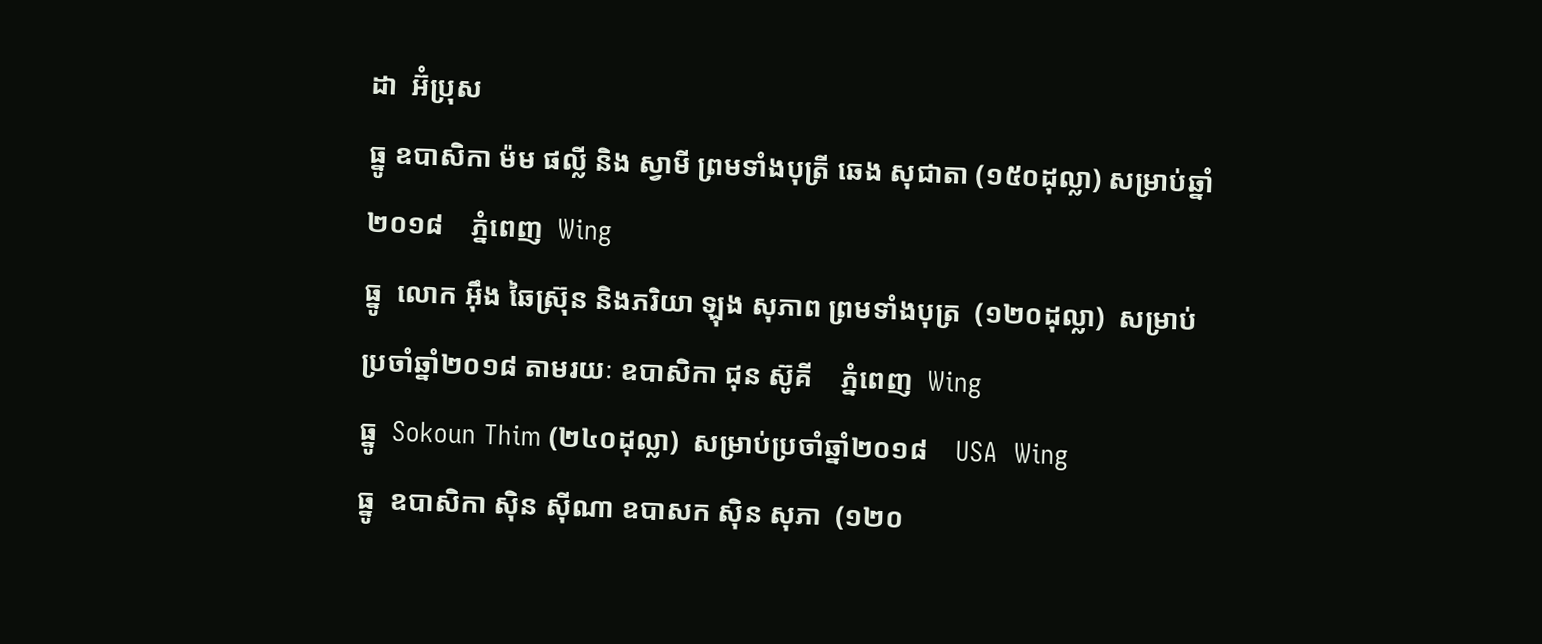ដា  អ៊ំប្រុស
ធ្នូ ឧបាសិកា ម៉ម ផល្លី និង ស្វាមី ព្រមទាំងបុត្រី ឆេង សុជាតា (១៥០ដុល្លា) សម្រាប់ឆ្នាំ២០១៨    ភ្នំពេញ  Wing
ធ្នូ  លោក អ៊ឹង ឆៃស្រ៊ុន និងភរិយា ឡុង សុភាព ព្រមទាំងបុត្រ  (១២០ដុល្លា)  សម្រាប់ប្រចាំឆ្នាំ២០១៨ តាមរយៈ ឧបាសិកា ជុន ស៊ូគី    ភ្នំពេញ  Wing
ធ្នូ  Sokoun Thim (២៤០ដុល្លា)  សម្រាប់ប្រចាំឆ្នាំ២០១៨    USA  Wing
ធ្នូ  ឧបាសិកា ស៊ិន ស៊ីណា ឧបាសក ស៊ិន សុភា  (១២០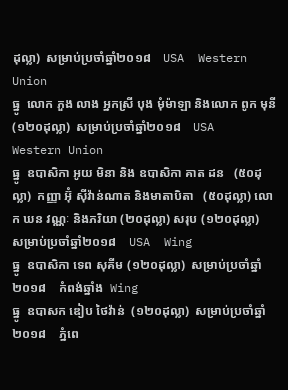ដុល្លា)  សម្រាប់ប្រចាំឆ្នាំ២០១៨    USA  Western Union
ធ្នូ  លោក ភួង លាង អ្នកស្រី បុង មុំម៉ាឡា និងលោក ពូក មុនី (១២០ដុល្លា)  សម្រាប់ប្រចាំឆ្នាំ២០១៨    USA  Western Union
ធ្នូ  ឧបាសិកា អូយ មិនា និង ឧបាសិកា គាត ដន   (៥០ដុល្លា)  កញ្ញា អ៊ុំ ស៊ីវ៉ាន់ណាត និងមាតាបិតា   (៥០ដុល្លា) លោក ឃន វណ្ណៈ និងភរិយា (២០ដុល្លា) សរុប (១២០ដុល្លា)  សម្រាប់ប្រចាំឆ្នាំ២០១៨    USA  Wing
ធ្នូ  ឧបាសិកា ទេព សុគីម (១២០ដុល្លា)  សម្រាប់ប្រចាំឆ្នាំ២០១៨    កំពង់ឆ្នាំង  Wing
ធ្នូ  ឧបាសក ឌៀប ថៃវ៉ាន់  (១២០ដុល្លា)  សម្រាប់ប្រចាំឆ្នាំ២០១៨    ភ្នំពេ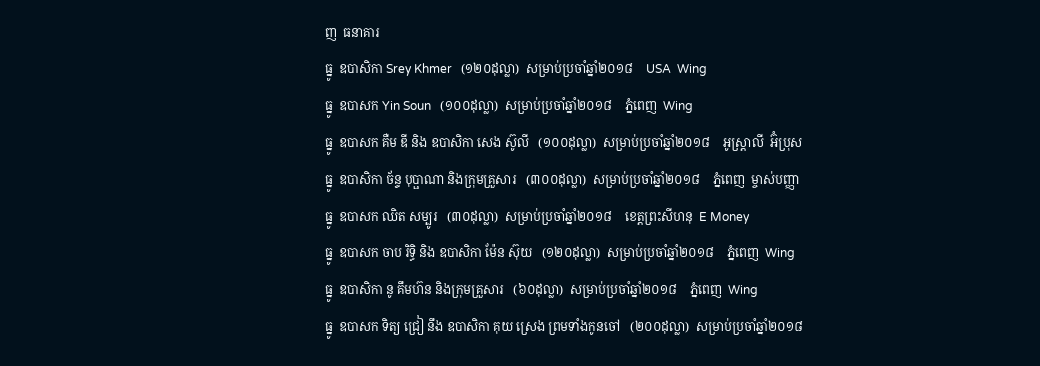ញ  ធនាគារ
ធ្នូ  ឧបាសិកា Srey Khmer   (១២០ដុល្លា)  សម្រាប់ប្រចាំឆ្នាំ២០១៨    USA  Wing
ធ្នូ  ឧបាសក Yin Soun   (១០០ដុល្លា)  សម្រាប់ប្រចាំឆ្នាំ២០១៨    ភ្នំពេញ  Wing
ធ្នូ  ឧបាសក គឺម ឌី និង ឧបាសិកា សេង ស៊ូលី   (១០០ដុល្លា)  សម្រាប់ប្រចាំឆ្នាំ២០១៨    អូស្ត្រាលី  អ៊ំប្រុស
ធ្នូ  ឧបាសិកា ច័ន្ទ បុប្ផាណា និងក្រុមគ្រួសារ   (៣០០ដុល្លា)  សម្រាប់ប្រចាំឆ្នាំ២០១៨    ភ្នំពេញ  ម្ចាស់បញ្ញា
ធ្នូ  ឧបាសក ឈិត សម្បូរ   (៣០ដុល្លា)  សម្រាប់ប្រចាំឆ្នាំ២០១៨    ខេត្តព្រះសីហនុ  E Money
ធ្នូ  ឧបាសក ចាប រិទ្ធិ និង ឧបាសិកា ម៉ែន ស៊ុយ   (១២០ដុល្លា)  សម្រាប់ប្រចាំឆ្នាំ២០១៨    ភ្នំពេញ  Wing
ធ្នូ  ឧបាសិកា នូ គឹមហ៊ន និងក្រុមគ្រួសារ   (៦០ដុល្លា)  សម្រាប់ប្រចាំឆ្នាំ២០១៨    ភ្នំពេញ  Wing
ធ្នូ  ឧបាសក ទិត្យ ជ្រៀ នឹង ឧបាសិកា គុយ ស្រេង ព្រមទាំងកូនចៅ   (២០០ដុល្លា)  សម្រាប់ប្រចាំឆ្នាំ២០១៨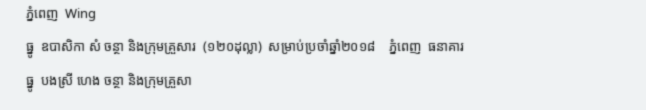ភ្នំពេញ  Wing
ធ្នូ  ឧបាសិកា សំ ចន្ថា និងក្រុមគ្រួសារ  (១២០ដុល្លា)  សម្រាប់ប្រចាំឆ្នាំ២០១៨    ភ្នំពេញ  ធនាគារ
ធ្នូ  បងស្រី ហេង ចន្ថា និងក្រុមគ្រួសា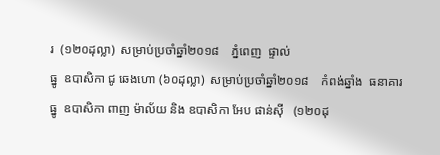រ  (១២០ដុល្លា)  សម្រាប់ប្រចាំឆ្នាំ២០១៨    ភ្នំពេញ  ផ្ទាល់
ធ្នូ  ឧបាសិកា ជូ ឆេងហោ (៦០ដុល្លា)  សម្រាប់ប្រចាំឆ្នាំ២០១៨    កំពង់ឆ្នាំង  ធនាគារ
ធ្នូ  ឧបាសិកា ពាញ ម៉ាល័យ និង ឧបាសិកា អែប ផាន់ស៊ី   (១២០ដុ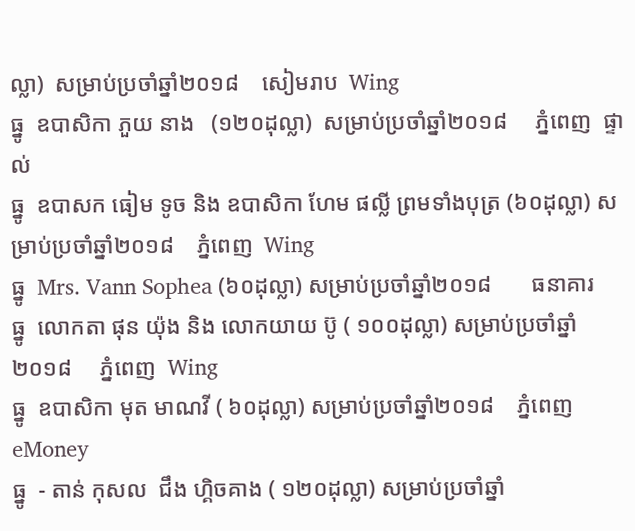ល្លា)  សម្រាប់ប្រចាំឆ្នាំ២០១៨    សៀមរាប  Wing
ធ្នូ  ឧបាសិកា ភួយ នាង   (១២០ដុល្លា)  សម្រាប់ប្រចាំឆ្នាំ២០១៨     ភ្នំពេញ  ផ្ទាល់
ធ្នូ  ឧបាសក ធៀម ទូច និង ឧបាសិកា ហែម ផល្លី ព្រមទាំងបុត្រ (៦០ដុល្លា) សម្រាប់ប្រចាំឆ្នាំ២០១៨    ភ្នំពេញ  Wing
ធ្នូ  Mrs. Vann Sophea (៦០ដុល្លា) សម្រាប់ប្រចាំឆ្នាំ២០១៨       ធនាគារ
ធ្នូ  លោកតា ផុន យ៉ុង និង លោកយាយ ប៊ូ ( ១០០ដុល្លា) សម្រាប់ប្រចាំឆ្នាំ២០១៨     ភ្នំពេញ  Wing
ធ្នូ  ឧបាសិកា មុត មាណវី ( ៦០ដុល្លា) សម្រាប់ប្រចាំឆ្នាំ២០១៨    ភ្នំពេញ  eMoney
ធ្នូ  - តាន់ កុសល  ជឹង ហ្គិចគាង ( ១២០ដុល្លា) សម្រាប់ប្រចាំឆ្នាំ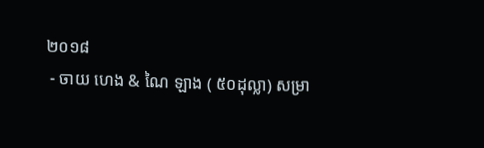២០១៨
 - ចាយ ហេង & ណៃ ឡាង ( ៥០ដុល្លា) សម្រា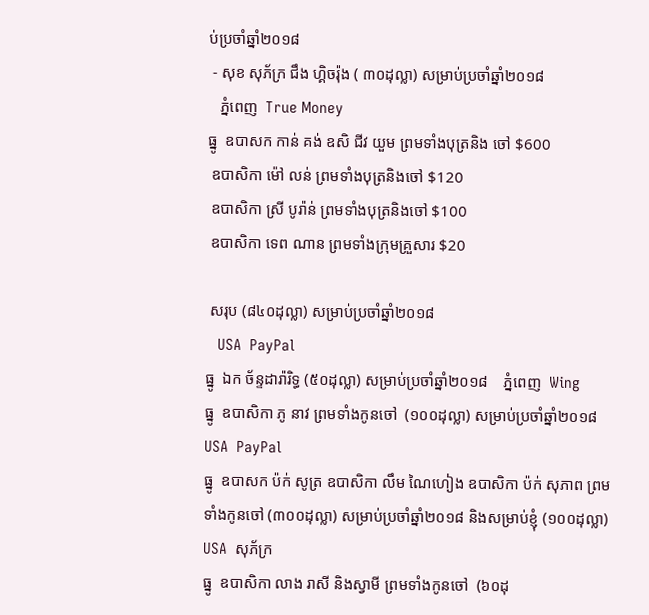ប់ប្រចាំឆ្នាំ២០១៨
 - សុខ សុភ័ក្រ ជឹង ហ្គិចរ៉ុង ( ៣០ដុល្លា) សម្រាប់ប្រចាំឆ្នាំ២០១៨
   ភ្នំពេញ  True Money
ធ្នូ  ឧបាសក កាន់ គង់ ឧសិ ជីវ យួម ព្រមទាំងបុត្រនិង ចៅ $600
 ឧបាសិកា ម៉ៅ លន់ ព្រមទាំងបុត្រនិងចៅ $120
 ឧបាសិកា ស្រី បូរ៉ាន់ ព្រមទាំងបុត្រនិងចៅ $100
 ឧបាសិកា ទេព ណាន ព្រមទាំងក្រុមគ្រួសារ $20

 សរុប (៨៤០ដុល្លា) សម្រាប់ប្រចាំឆ្នាំ២០១៨
   USA  PayPal
ធ្នូ  ឯក ច័ន្ទដារ៉ារិទ្ធ (៥០ដុល្លា) សម្រាប់ប្រចាំឆ្នាំ២០១៨    ភ្នំពេញ  Wing
ធ្នូ  ឧបាសិកា ភូ នាវ ព្រមទាំងកូនចៅ  (១០០ដុល្លា) សម្រាប់ប្រចាំឆ្នាំ២០១៨    USA  PayPal
ធ្នូ  ឧបាសក ប៉ក់ សូត្រ ឧបាសិកា លឹម ណៃហៀង ឧបាសិកា ប៉ក់ សុភាព ព្រមទាំងកូនចៅ (៣០០ដុល្លា) សម្រាប់ប្រចាំឆ្នាំ២០១៨ និងសម្រាប់ខ្ញុំ (១០០ដុល្លា)     USA  សុភ័ក្រ
ធ្នូ  ឧបាសិកា លាង រាសី និងស្វាមី ព្រមទាំងកូនចៅ  (៦០ដុ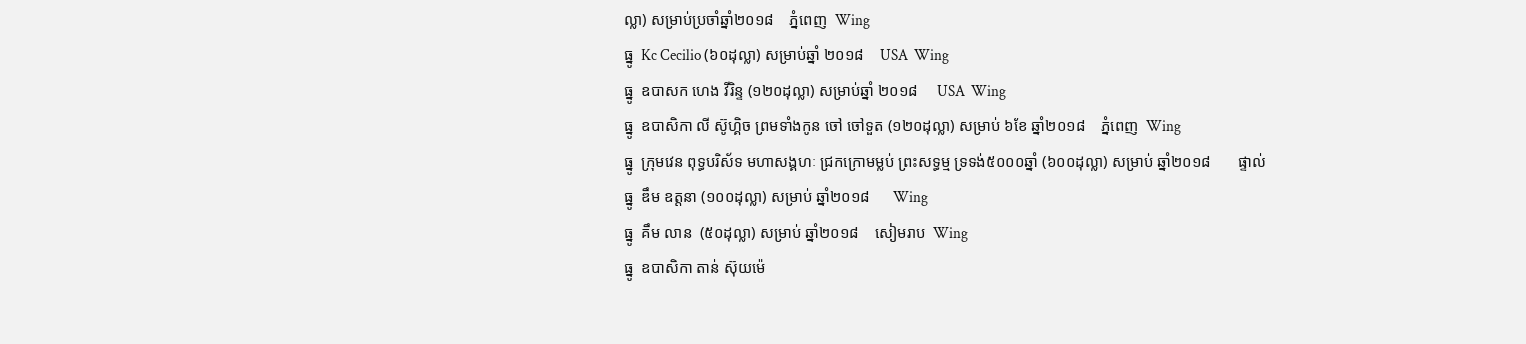ល្លា) សម្រាប់ប្រចាំឆ្នាំ២០១៨    ភ្នំពេញ  Wing
ធ្នូ  Kc Cecilio (៦០ដុល្លា) សម្រាប់ឆ្នាំ ២០១៨    USA  Wing
ធ្នូ  ឧបាសក ហេង វីរិន្ទ (១២០ដុល្លា) សម្រាប់ឆ្នាំ ២០១៨     USA  Wing
ធ្នូ  ឧបាសិកា លី ស៊ូហ្គិច ព្រមទាំងកូន ចៅ ចៅទួត (១២០ដុល្លា) សម្រាប់ ៦ខែ ឆ្នាំ២០១៨    ភ្នំពេញ  Wing
ធ្នូ  ក្រុមវេន ពុទ្ធបរិស័ទ មហាសង្គហៈ ជ្រកក្រោមម្លប់ ព្រះសទ្ធម្ម ទ្រទង់៥០០០ឆ្នាំ (៦០០ដុល្លា) សម្រាប់ ឆ្នាំ២០១៨       ផ្ទាល់
ធ្នូ  ឌឹម ឧត្តនា (១០០ដុល្លា) សម្រាប់ ឆ្នាំ២០១៨      Wing
ធ្នូ  គឹម លាន  (៥០ដុល្លា) សម្រាប់ ឆ្នាំ២០១៨    សៀមរាប  Wing
ធ្នូ  ឧបាសិកា តាន់ ស៊ុយម៉េ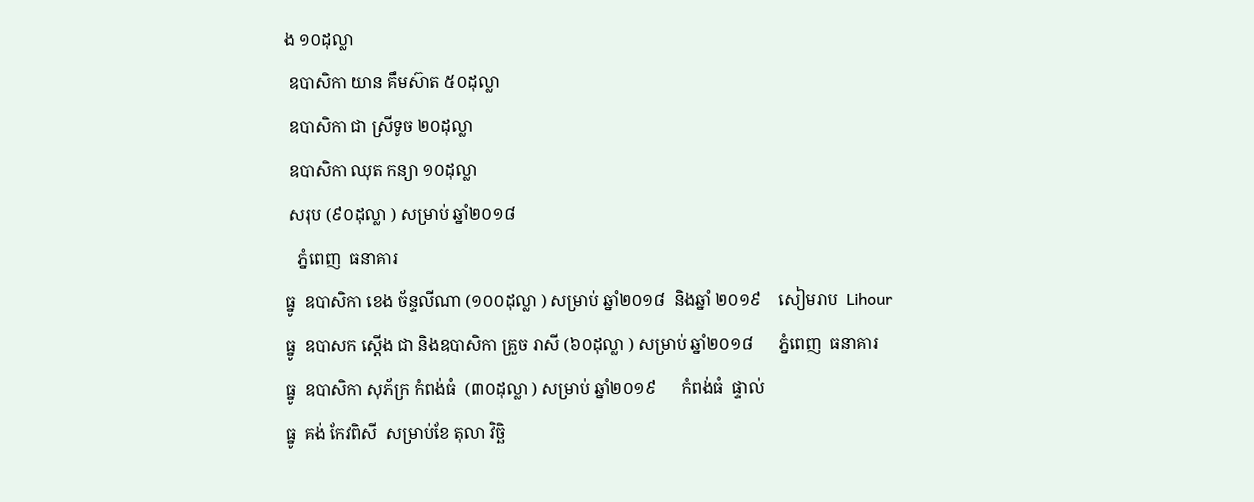ង ១០ដុល្លា
 ឧបាសិកា យាន គឹមស៊ាត ៥០ដុល្លា
 ឧបាសិកា ជា ស្រីទូច ២០ដុល្លា
 ឧបាសិកា ឈុត កន្យា ១០ដុល្លា
 សរុប (៩០ដុល្លា ) សម្រាប់ ឆ្នាំ២០១៨
   ភ្នំពេញ  ធនាគារ
ធ្នូ  ឧបាសិកា ខេង ច័ន្ទលីណា (១០០ដុល្លា ) សម្រាប់ ឆ្នាំ២០១៨  និងឆ្នាំ ២០១៩    សៀមរាប  Lihour
ធ្នូ  ឧបាសក ស្តើង ជា និងឧបាសិកា គ្រួច រាសី (៦០ដុល្លា ) សម្រាប់ ឆ្នាំ២០១៨      ភ្នំពេញ  ធនាគារ
ធ្នូ  ឧបាសិកា សុភ័ក្រ កំពង់ធំ  (៣០ដុល្លា ) សម្រាប់ ឆ្នាំ២០១៩      កំពង់ធំ  ផ្ទាល់
ធ្នូ  គង់ កែវពិសី  សម្រាប់ខែ តុលា វិច្ឆិ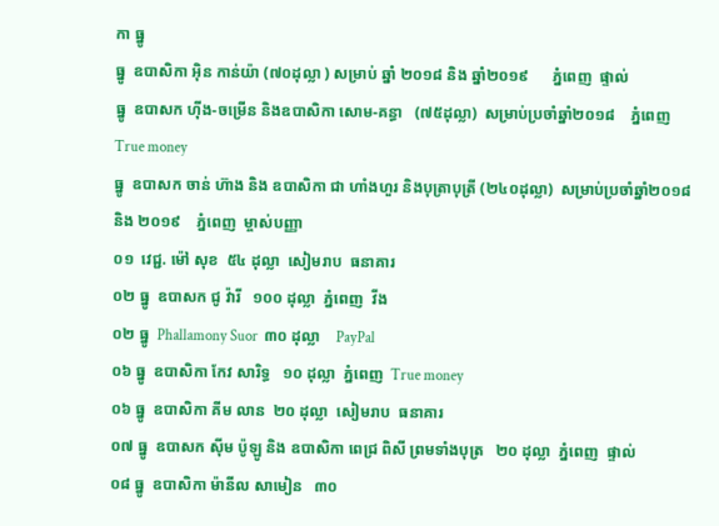កា ធ្នូ
ធ្នូ  ឧបាសិកា អ៊ិន កាន់យ៉ា (៧០ដុល្លា ) សម្រាប់ ឆ្នាំ ២០១៨ និង ឆ្នាំ២០១៩      ភ្នំពេញ  ផ្ទាល់
ធ្នូ  ឧបាសក ហ៊ីង-ចម្រើន និងឧបាសិកា សោម-គន្ធា   (៧៥ដុល្លា)  សម្រាប់ប្រចាំឆ្នាំ២០១៨    ភ្នំពេញ  True money
ធ្នូ  ឧបាសក ចាន់ ហ៊ាង និង ឧបាសិកា ជា ហាំងហួរ និងបុត្រាបុត្រី (២៤០ដុល្លា)  សម្រាប់ប្រចាំឆ្នាំ២០១៨ និង ២០១៩    ភ្នំពេញ  ម្ចាស់បញ្ញា
០១  វេជ្ជ. ម៉ៅ សុខ  ៥៤ ដុល្លា  សៀមរាប  ធនាគារ
០២ ធ្នូ  ឧបាសក ជូ វ៉ារី   ១០០ ដុល្លា  ភ្នំពេញ  វីង
០២ ធ្នូ  Phallamony Suor  ៣០ ដុល្លា    PayPal
០៦ ធ្នូ  ឧបាសិកា កែវ សារិទ្ធ   ១០ ដុល្លា  ភ្នំពេញ  True money
០៦ ធ្នូ  ឧបាសិកា គីម លាន  ២០ ដុល្លា  សៀមរាប  ធនាគារ
០៧ ធ្នូ  ឧបាសក ស៊ីម ប៉ូឡូ និង ឧបាសិកា ពេជ្រ ពិសី ព្រមទាំងបុត្រ   ២០ ដុល្លា  ភ្នំពេញ  ផ្ទាល់
០៨ ធ្នូ  ឧបាសិកា ម៉ានីល សាមៀន   ៣០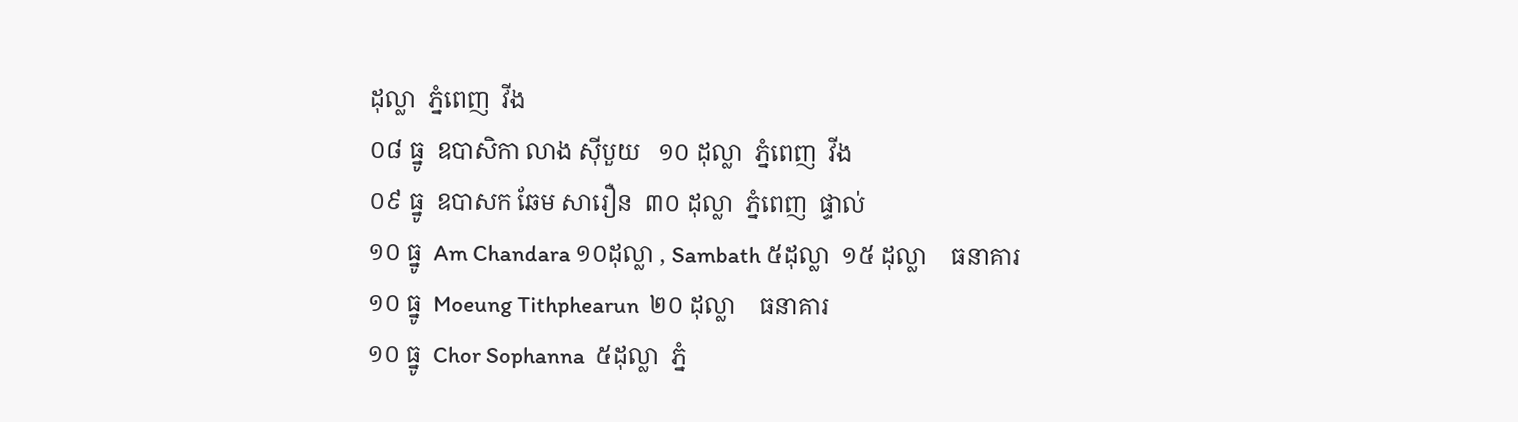ដុល្លា  ភ្នំពេញ  វីង
០៨ ធ្នូ  ឧបាសិកា លាង ស៊ីបួយ   ១០ ដុល្លា  ភ្នំពេញ  វីង
០៩ ធ្នូ  ឧបាសក ឆែម សារឿន  ៣០ ដុល្លា  ភ្នំពេញ  ផ្ទាល់
១០ ធ្នូ  Am Chandara ១០ដុល្លា , Sambath ៥ដុល្លា  ១៥ ដុល្លា    ធនាគារ
១០ ធ្នូ  Moeung Tithphearun  ២០ ដុល្លា    ធនាគារ
១០ ធ្នូ  Chor Sophanna  ៥ដុល្លា  ភ្នំ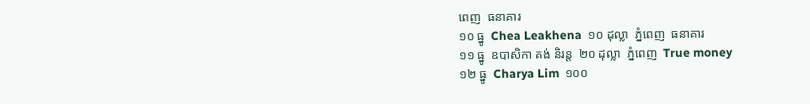ពេញ  ធនាគារ
១០ ធ្នូ  Chea Leakhena  ១០ ដុល្លា  ភ្នំពេញ  ធនាគារ
១១ ធ្នូ  ឧបាសិកា គង់ និរន្ត  ២០ ដុល្លា  ភ្នំពេញ  True money
១២ ធ្នូ  Charya Lim  ១០០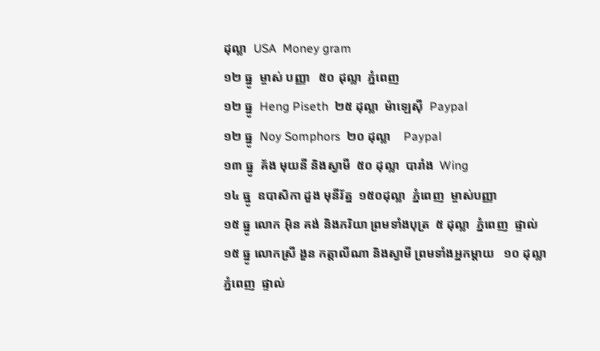ដុល្លា  USA  Money gram
១២ ធ្នូ  ម្ចាស់ បញ្ញា   ៥០ ដុល្លា  ភ្នំពេញ
១២ ធ្នូ  Heng Piseth  ២៥ ដុល្លា  ម៉ាឡេស៊ី  Paypal
១២ ធ្នូ  Noy Somphors  ២០ ដុល្លា    Paypal
១៣ ធ្នូ  គ័ង មុយនី និងស្វាមី  ៥០ ដុល្លា  បារាំង  Wing
១៤ ធ្នូ  ឧបាសិកា ដួង មុនីរ័ត្ន  ១៥០ដុល្លា  ភ្នំពេញ  ម្ចាស់បញ្ញា
១៥ ធ្នូ លោក អ៊ិន គង់ និងភរិយា ព្រមទាំងបុត្រ  ៥ ដុល្លា  ភ្នំពេញ  ផ្ទាល់
១៥ ធ្នូ លោកស្រី ងួន កត្តាលីណា និងស្វាមី ព្រមទាំងអ្នកម្តាយ   ១០ ដុល្លា  ភ្នំពេញ  ផ្ទាល់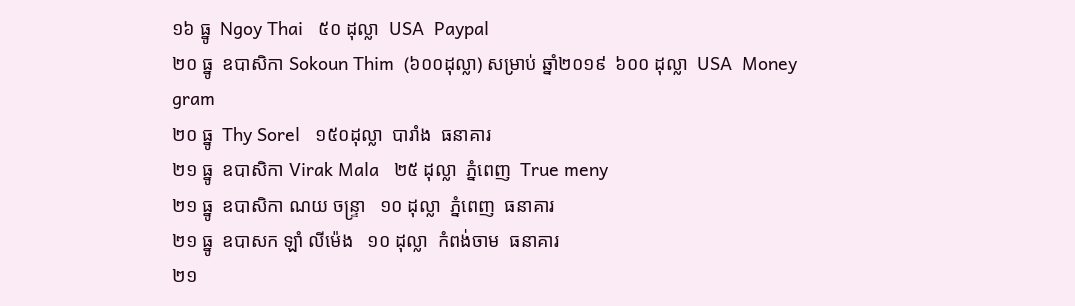១៦ ធ្នូ  Ngoy Thai   ៥០ ដុល្លា  USA  Paypal
២០ ធ្នូ  ឧបាសិកា Sokoun Thim  (៦០០ដុល្លា) សម្រាប់ ឆ្នាំ២០១៩  ៦០០ ដុល្លា  USA  Money gram
២០ ធ្នូ  Thy Sorel   ១៥០ដុល្លា  បារាំង  ធនាគារ
២១ ធ្នូ  ឧបាសិកា Virak Mala   ២៥ ដុល្លា  ភ្នំពេញ  True meny
២១ ធ្នូ  ឧបាសិកា ណយ ចន្ទ្រា   ១០ ដុល្លា  ភ្នំពេញ  ធនាគារ
២១ ធ្នូ  ឧបាសក ឡាំ លីម៉េង   ១០ ដុល្លា  កំពង់ចាម  ធនាគារ
២១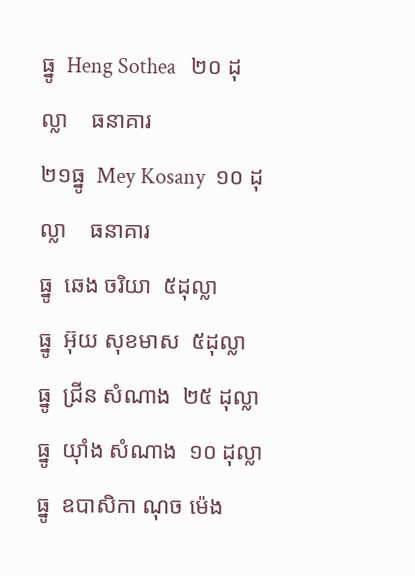ធ្នូ  Heng Sothea   ២០ ដុល្លា    ធនាគារ
២១ធ្នូ  Mey Kosany  ១០ ដុល្លា    ធនាគារ
ធ្នូ  ឆេង ចរិយា  ៥ដុល្លា
ធ្នូ  អ៊ុយ សុខមាស  ៥ដុល្លា
ធ្នូ  ជ្រីន សំណាង  ២៥ ដុល្លា
ធ្នូ  យ៉ាំង សំណាង  ១០ ដុល្លា
ធ្នូ  ឧបាសិកា ណុច ម៉េង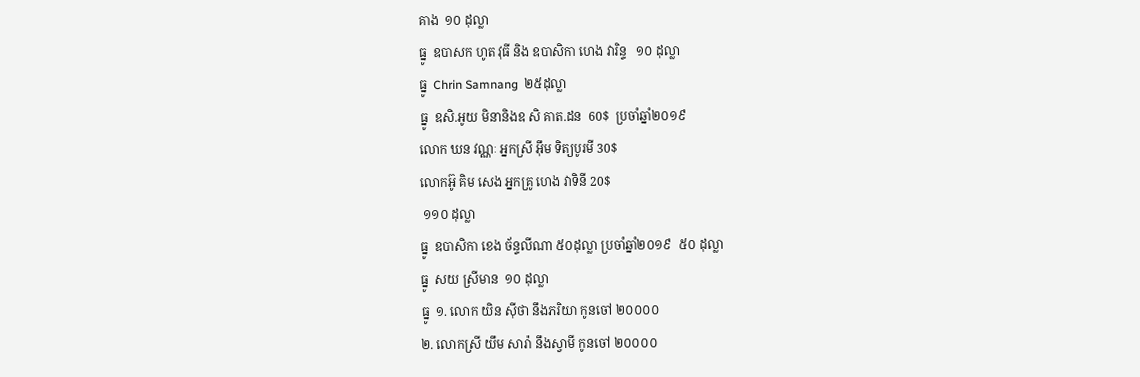គាង  ១០ ដុល្លា
ធ្នូ  ឧបាសក ហូត វុធី និង ឧបាសិកា ហេង វារិន្ទ   ១០ ដុល្លា
ធ្នូ  Chrin Samnang  ២៥ដុល្លា
ធ្នូ  ឧសិ.អូយ មិនានិងឧ សិ គាត.ដន  60$  ប្រចាំឆ្នាំ២០១៩
លោក ឃន វណ្ណៈ អ្នកស្រី អ៊ឹម ទិត្យបូរមី 30$
លោកអ៊ូ គិម សេង អ្នកគ្រូ ហេង វាទិនី 20$
 ១១០ ដុល្លា
ធ្នូ  ឧបាសិកា ខេង ច័ន្ទលីណា ៥០ដុល្លា ប្រចាំឆ្នាំ២០១៩  ៥០ ដុល្លា
ធ្នូ  សយ ស្រីមាន  ១០ ដុល្លា
ធ្នូ  ១. លោក យិន សុីថា នឹងភរិយា កូនចៅ ២០០០០
២. លោកស្រី យឹម សារ៉ា នឹងស្វាមី កូនចៅ ២០០០០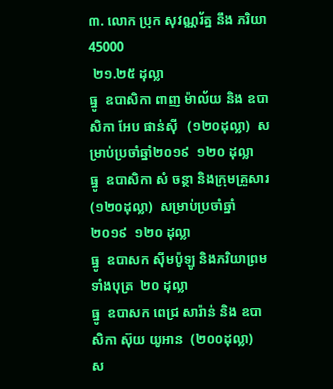៣. លោក ប្រុក សុវណ្ណរ័ត្ន នឹង ភរិយា 45000
 ២១.២៥ ដុល្លា
ធ្នូ  ឧបាសិកា ពាញ ម៉ាល័យ និង ឧបាសិកា អែប ផាន់ស៊ី   (១២០ដុល្លា)  សម្រាប់ប្រចាំឆ្នាំ២០១៩  ១២០ ដុល្លា
ធ្នូ  ឧបាសិកា សំ ចន្ថា និងក្រុមគ្រួសារ  (១២០ដុល្លា)  សម្រាប់ប្រចាំឆ្នាំ២០១៩  ១២០ ដុល្លា
ធ្នូ  ឧបាសក ស៊ីមប៉ូឡូ និងភរិយាព្រមទាំងបុត្រ  ២០ ដុល្លា
ធ្នូ  ឧបាសក ពេជ្រ សារ៉ាន់ និង ឧបាសិកា ស៊ុយ យូអាន  (២០០ដុល្លា)  ស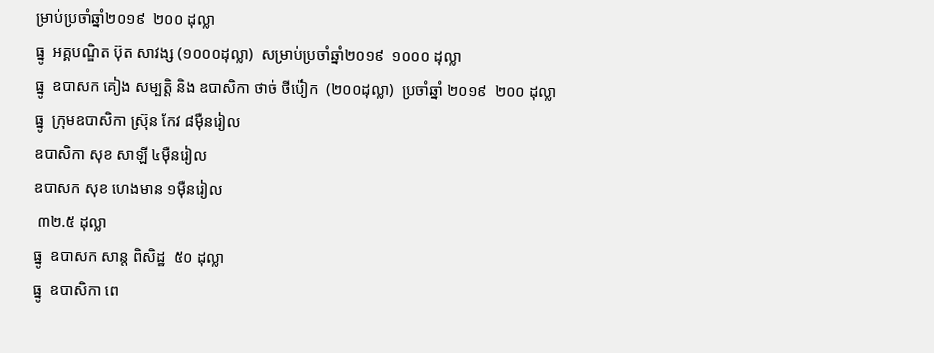ម្រាប់ប្រចាំឆ្នាំ២០១៩  ២០០ ដុល្លា
ធ្នូ  អគ្គបណ្ឌិត ប៊ុត សាវង្ស (១០០០ដុល្លា)  សម្រាប់ប្រចាំឆ្នាំ២០១៩  ១០០០ ដុល្លា
ធ្នូ  ឧបាសក គៀង សម្បត្តិ និង ឧបាសិកា ថាច់ ថីប៉ៀក  (២០០ដុល្លា)  ប្រចាំឆ្នាំ ២០១៩  ២០០ ដុល្លា
ធ្នូ  ក្រុមឧបាសិកា ស្រ៊ុន កែវ ៨ម៉ឺនរៀល
ឧបាសិកា សុខ សាឡី ៤ម៉ឺនរៀល
ឧបាសក សុខ ហេងមាន ១ម៉ឺនរៀល
 ៣២.៥ ដុល្លា
ធ្នូ  ឧបាសក សាន្ត ពិសិដ្ឋ  ៥០ ដុល្លា
ធ្នូ  ឧបាសិកា ពេ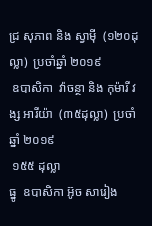ជ្រ សុភាព និង ស្វាម៉ី  (១២០ដុល្លា)  ប្រចាំឆ្នាំ ២០១៩
 ឧបាសិកា  វ៉ាចន្ថា និង កុម៉ារី វង្ស អារីយ៉ា  (៣៥ដុល្លា)  ប្រចាំឆ្នាំ ២០១៩
 ១៥៥ ដុល្លា
ធ្នូ  ឧបាសិកា អ៊ូច សារៀង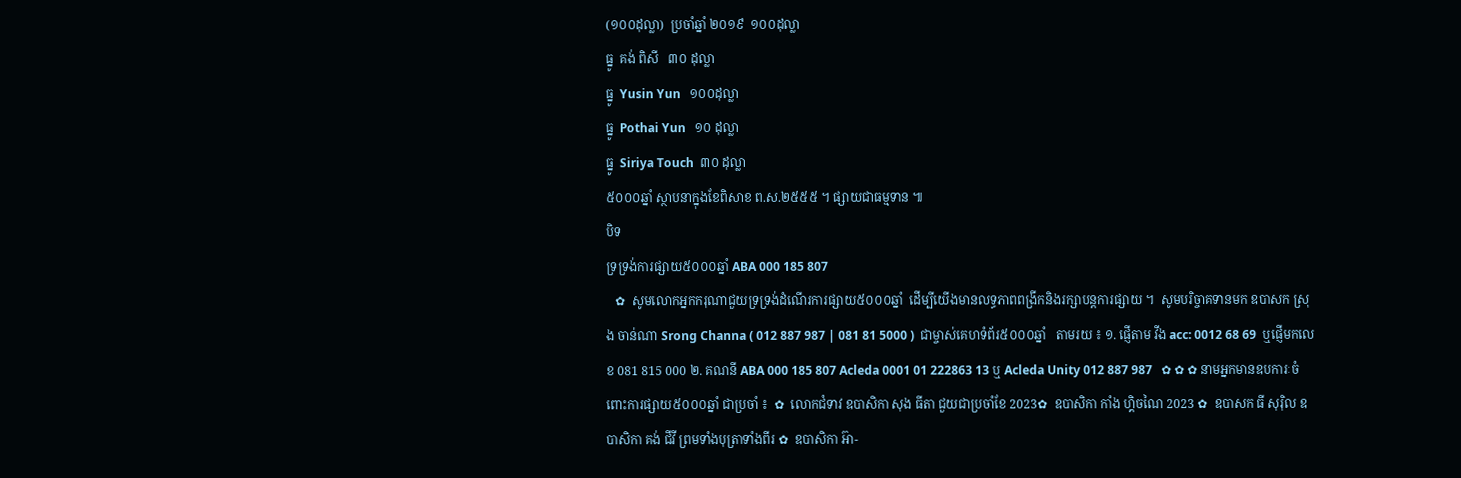(១០០ដុល្លា)  ប្រចាំឆ្នាំ ២០១៩  ១០០ដុល្លា
ធ្នូ  គង់ ពិសី   ៣០ ដុល្លា
ធ្នូ  Yusin Yun   ១០០ដុល្លា
ធ្នូ  Pothai Yun   ១០ ដុល្លា
ធ្នូ  Siriya Touch  ៣០ ដុល្លា
៥០០០ឆ្នាំ ស្ថាបនាក្នុងខែពិសាខ ព.ស.២៥៥៥ ។ ផ្សាយជាធម្មទាន ៕
បិទ
ទ្រទ្រង់ការផ្សាយ៥០០០ឆ្នាំ ABA 000 185 807
   ✿  សូមលោកអ្នកករុណាជួយទ្រទ្រង់ដំណើរការផ្សាយ៥០០០ឆ្នាំ  ដើម្បីយើងមានលទ្ធភាពពង្រីកនិងរក្សាបន្តការផ្សាយ ។  សូមបរិច្ចាគទានមក ឧបាសក ស្រុង ចាន់ណា Srong Channa ( 012 887 987 | 081 81 5000 )  ជាម្ចាស់គេហទំព័រ៥០០០ឆ្នាំ   តាមរយ ៖ ១. ផ្ញើតាម វីង acc: 0012 68 69  ឬផ្ញើមកលេខ 081 815 000 ២. គណនី ABA 000 185 807 Acleda 0001 01 222863 13 ឬ Acleda Unity 012 887 987   ✿ ✿ ✿ នាមអ្នកមានឧបការៈចំពោះការផ្សាយ៥០០០ឆ្នាំ ជាប្រចាំ ៖  ✿  លោកជំទាវ ឧបាសិកា សុង ធីតា ជួយជាប្រចាំខែ 2023✿  ឧបាសិកា កាំង ហ្គិចណៃ 2023 ✿  ឧបាសក ធី សុរ៉ិល ឧបាសិកា គង់ ជីវី ព្រមទាំងបុត្រាទាំងពីរ ✿  ឧបាសិកា អ៊ា-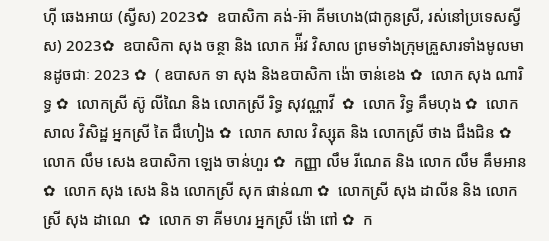ហុី ឆេងអាយ (ស្វីស) 2023✿  ឧបាសិកា គង់-អ៊ា គីមហេង(ជាកូនស្រី, រស់នៅប្រទេសស្វីស) 2023✿  ឧបាសិកា សុង ចន្ថា និង លោក អ៉ីវ វិសាល ព្រមទាំងក្រុមគ្រួសារទាំងមូលមានដូចជាៈ 2023 ✿  ( ឧបាសក ទា សុង និងឧបាសិកា ង៉ោ ចាន់ខេង ✿  លោក សុង ណារិទ្ធ ✿  លោកស្រី ស៊ូ លីណៃ និង លោកស្រី រិទ្ធ សុវណ្ណាវី  ✿  លោក វិទ្ធ គឹមហុង ✿  លោក សាល វិសិដ្ឋ អ្នកស្រី តៃ ជឹហៀង ✿  លោក សាល វិស្សុត និង លោកស្រី ថាង ជឹងជិន ✿  លោក លឹម សេង ឧបាសិកា ឡេង ចាន់ហួរ ✿  កញ្ញា លឹម រីណេត និង លោក លឹម គឹមអាន ✿  លោក សុង សេង និង លោកស្រី សុក ផាន់ណា ✿  លោកស្រី សុង ដាលីន និង លោកស្រី សុង ដាណេ  ✿  លោក ទា គីមហរ អ្នកស្រី ង៉ោ ពៅ ✿  ក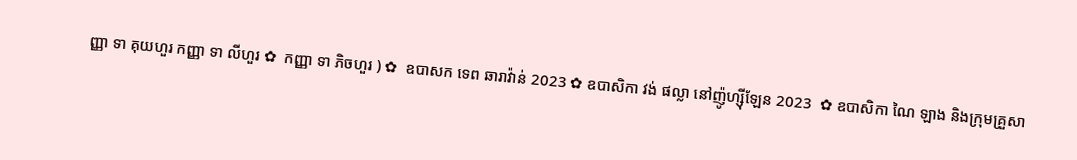ញ្ញា ទា គុយហួរ កញ្ញា ទា លីហួរ ✿  កញ្ញា ទា ភិចហួរ ) ✿  ឧបាសក ទេព ឆារាវ៉ាន់ 2023 ✿ ឧបាសិកា វង់ ផល្លា នៅញ៉ូហ្ស៊ីឡែន 2023  ✿ ឧបាសិកា ណៃ ឡាង និងក្រុមគ្រួសា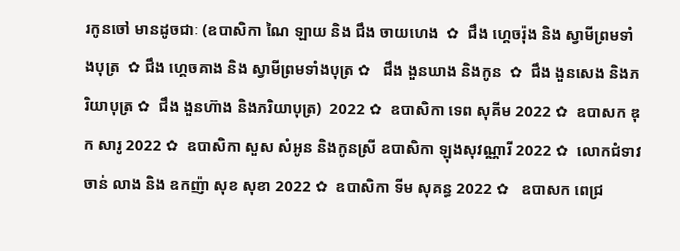រកូនចៅ មានដូចជាៈ (ឧបាសិកា ណៃ ឡាយ និង ជឹង ចាយហេង  ✿  ជឹង ហ្គេចរ៉ុង និង ស្វាមីព្រមទាំងបុត្រ  ✿ ជឹង ហ្គេចគាង និង ស្វាមីព្រមទាំងបុត្រ ✿   ជឹង ងួនឃាង និងកូន  ✿  ជឹង ងួនសេង និងភរិយាបុត្រ ✿  ជឹង ងួនហ៊ាង និងភរិយាបុត្រ)  2022 ✿  ឧបាសិកា ទេព សុគីម 2022 ✿  ឧបាសក ឌុក សារូ 2022 ✿  ឧបាសិកា សួស សំអូន និងកូនស្រី ឧបាសិកា ឡុងសុវណ្ណារី 2022 ✿  លោកជំទាវ ចាន់ លាង និង ឧកញ៉ា សុខ សុខា 2022 ✿  ឧបាសិកា ទីម សុគន្ធ 2022 ✿   ឧបាសក ពេជ្រ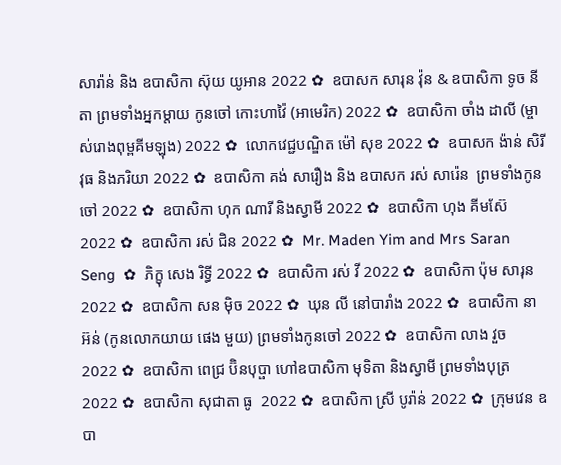សារ៉ាន់ និង ឧបាសិកា ស៊ុយ យូអាន 2022 ✿  ឧបាសក សារុន វ៉ុន & ឧបាសិកា ទូច នីតា ព្រមទាំងអ្នកម្តាយ កូនចៅ កោះហាវ៉ៃ (អាមេរិក) 2022 ✿  ឧបាសិកា ចាំង ដាលី (ម្ចាស់រោងពុម្ពគីមឡុង) 2022 ✿  លោកវេជ្ជបណ្ឌិត ម៉ៅ សុខ 2022 ✿  ឧបាសក ង៉ាន់ សិរីវុធ និងភរិយា 2022 ✿  ឧបាសិកា គង់ សារឿង និង ឧបាសក រស់ សារ៉េន  ព្រមទាំងកូនចៅ 2022 ✿  ឧបាសិកា ហុក ណារី និងស្វាមី 2022 ✿  ឧបាសិកា ហុង គីមស៊ែ 2022 ✿  ឧបាសិកា រស់ ជិន 2022 ✿  Mr. Maden Yim and Mrs Saran Seng  ✿  ភិក្ខុ សេង រិទ្ធី 2022 ✿  ឧបាសិកា រស់ វី 2022 ✿  ឧបាសិកា ប៉ុម សារុន 2022 ✿  ឧបាសិកា សន ម៉ិច 2022 ✿  ឃុន លី នៅបារាំង 2022 ✿  ឧបាសិកា នា អ៊ន់ (កូនលោកយាយ ផេង មួយ) ព្រមទាំងកូនចៅ 2022 ✿  ឧបាសិកា លាង វួច  2022 ✿  ឧបាសិកា ពេជ្រ ប៊ិនបុប្ផា ហៅឧបាសិកា មុទិតា និងស្វាមី ព្រមទាំងបុត្រ  2022 ✿  ឧបាសិកា សុជាតា ធូ  2022 ✿  ឧបាសិកា ស្រី បូរ៉ាន់ 2022 ✿  ក្រុមវេន ឧបា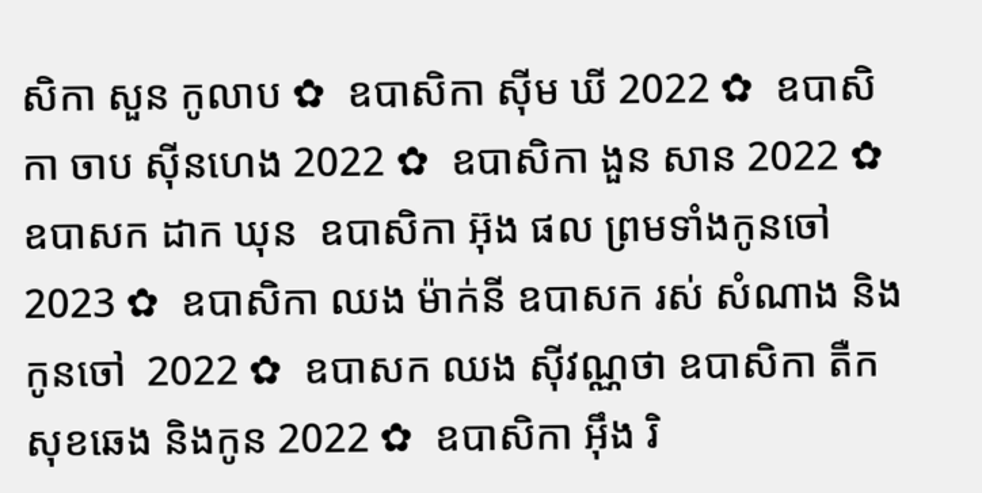សិកា សួន កូលាប ✿  ឧបាសិកា ស៊ីម ឃី 2022 ✿  ឧបាសិកា ចាប ស៊ីនហេង 2022 ✿  ឧបាសិកា ងួន សាន 2022 ✿  ឧបាសក ដាក ឃុន  ឧបាសិកា អ៊ុង ផល ព្រមទាំងកូនចៅ 2023 ✿  ឧបាសិកា ឈង ម៉ាក់នី ឧបាសក រស់ សំណាង និងកូនចៅ  2022 ✿  ឧបាសក ឈង សុីវណ្ណថា ឧបាសិកា តឺក សុខឆេង និងកូន 2022 ✿  ឧបាសិកា អុឹង រិ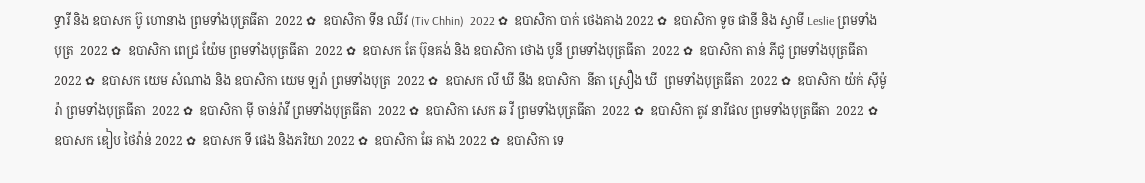ទ្ធារី និង ឧបាសក ប៊ូ ហោនាង ព្រមទាំងបុត្រធីតា  2022 ✿  ឧបាសិកា ទីន ឈីវ (Tiv Chhin)  2022 ✿  ឧបាសិកា បាក់ ថេងគាង 2022 ✿  ឧបាសិកា ទូច ផានី និង ស្វាមី Leslie ព្រមទាំងបុត្រ  2022 ✿  ឧបាសិកា ពេជ្រ យ៉ែម ព្រមទាំងបុត្រធីតា  2022 ✿  ឧបាសក តែ ប៊ុនគង់ និង ឧបាសិកា ថោង បូនី ព្រមទាំងបុត្រធីតា  2022 ✿  ឧបាសិកា តាន់ ភីជូ ព្រមទាំងបុត្រធីតា  2022 ✿  ឧបាសក យេម សំណាង និង ឧបាសិកា យេម ឡរ៉ា ព្រមទាំងបុត្រ  2022 ✿  ឧបាសក លី ឃី នឹង ឧបាសិកា  នីតា ស្រឿង ឃី  ព្រមទាំងបុត្រធីតា  2022 ✿  ឧបាសិកា យ៉ក់ សុីម៉ូរ៉ា ព្រមទាំងបុត្រធីតា  2022 ✿  ឧបាសិកា មុី ចាន់រ៉ាវី ព្រមទាំងបុត្រធីតា  2022 ✿  ឧបាសិកា សេក ឆ វី ព្រមទាំងបុត្រធីតា  2022 ✿  ឧបាសិកា តូវ នារីផល ព្រមទាំងបុត្រធីតា  2022 ✿  ឧបាសក ឌៀប ថៃវ៉ាន់ 2022 ✿  ឧបាសក ទី ផេង និងភរិយា 2022 ✿  ឧបាសិកា ឆែ គាង 2022 ✿  ឧបាសិកា ទេ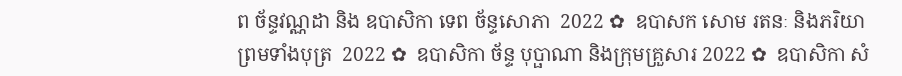ព ច័ន្ទវណ្ណដា និង ឧបាសិកា ទេព ច័ន្ទសោភា  2022 ✿  ឧបាសក សោម រតនៈ និងភរិយា ព្រមទាំងបុត្រ  2022 ✿  ឧបាសិកា ច័ន្ទ បុប្ផាណា និងក្រុមគ្រួសារ 2022 ✿  ឧបាសិកា សំ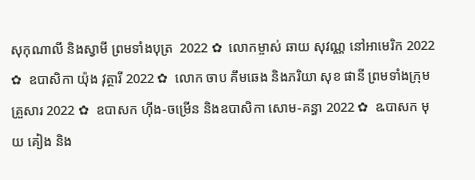សុកុណាលី និងស្វាមី ព្រមទាំងបុត្រ  2022 ✿  លោកម្ចាស់ ឆាយ សុវណ្ណ នៅអាមេរិក 2022 ✿  ឧបាសិកា យ៉ុង វុត្ថារី 2022 ✿  លោក ចាប គឹមឆេង និងភរិយា សុខ ផានី ព្រមទាំងក្រុមគ្រួសារ 2022 ✿  ឧបាសក ហ៊ីង-ចម្រើន និងឧបាសិកា សោម-គន្ធា 2022 ✿  ឩបាសក មុយ គៀង និង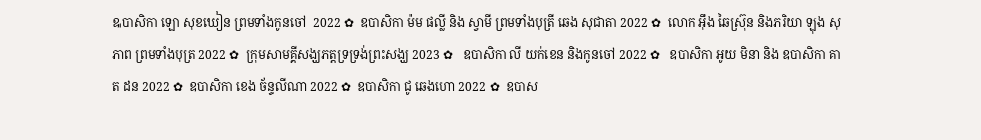ឩបាសិកា ឡោ សុខឃៀន ព្រមទាំងកូនចៅ  2022 ✿  ឧបាសិកា ម៉ម ផល្លី និង ស្វាមី ព្រមទាំងបុត្រី ឆេង សុជាតា 2022 ✿  លោក អ៊ឹង ឆៃស្រ៊ុន និងភរិយា ឡុង សុភាព ព្រមទាំងបុត្រ 2022 ✿  ក្រុមសាមគ្គីសង្ឃភត្តទ្រទ្រង់ព្រះសង្ឃ 2023 ✿   ឧបាសិកា លី យក់ខេន និងកូនចៅ 2022 ✿   ឧបាសិកា អូយ មិនា និង ឧបាសិកា គាត ដន 2022 ✿  ឧបាសិកា ខេង ច័ន្ទលីណា 2022 ✿  ឧបាសិកា ជូ ឆេងហោ 2022 ✿  ឧបាស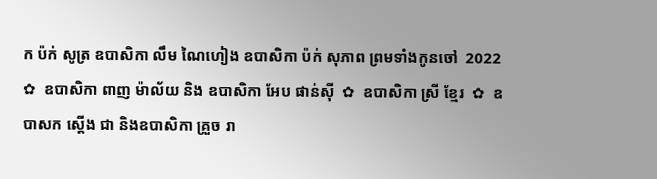ក ប៉ក់ សូត្រ ឧបាសិកា លឹម ណៃហៀង ឧបាសិកា ប៉ក់ សុភាព ព្រមទាំងកូនចៅ  2022 ✿  ឧបាសិកា ពាញ ម៉ាល័យ និង ឧបាសិកា អែប ផាន់ស៊ី  ✿  ឧបាសិកា ស្រី ខ្មែរ  ✿  ឧបាសក ស្តើង ជា និងឧបាសិកា គ្រួច រា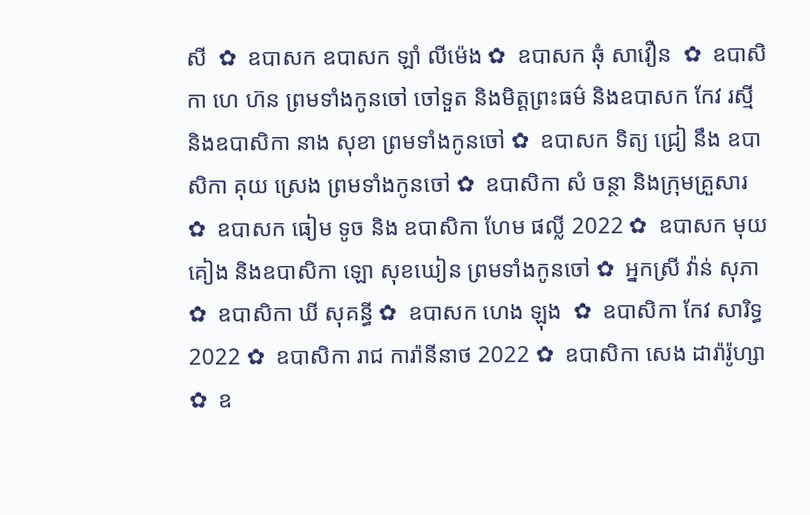សី  ✿  ឧបាសក ឧបាសក ឡាំ លីម៉េង ✿  ឧបាសក ឆុំ សាវឿន  ✿  ឧបាសិកា ហេ ហ៊ន ព្រមទាំងកូនចៅ ចៅទួត និងមិត្តព្រះធម៌ និងឧបាសក កែវ រស្មី និងឧបាសិកា នាង សុខា ព្រមទាំងកូនចៅ ✿  ឧបាសក ទិត្យ ជ្រៀ នឹង ឧបាសិកា គុយ ស្រេង ព្រមទាំងកូនចៅ ✿  ឧបាសិកា សំ ចន្ថា និងក្រុមគ្រួសារ ✿  ឧបាសក ធៀម ទូច និង ឧបាសិកា ហែម ផល្លី 2022 ✿  ឧបាសក មុយ គៀង និងឧបាសិកា ឡោ សុខឃៀន ព្រមទាំងកូនចៅ ✿  អ្នកស្រី វ៉ាន់ សុភា ✿  ឧបាសិកា ឃី សុគន្ធី ✿  ឧបាសក ហេង ឡុង  ✿  ឧបាសិកា កែវ សារិទ្ធ 2022 ✿  ឧបាសិកា រាជ ការ៉ានីនាថ 2022 ✿  ឧបាសិកា សេង ដារ៉ារ៉ូហ្សា ✿  ឧ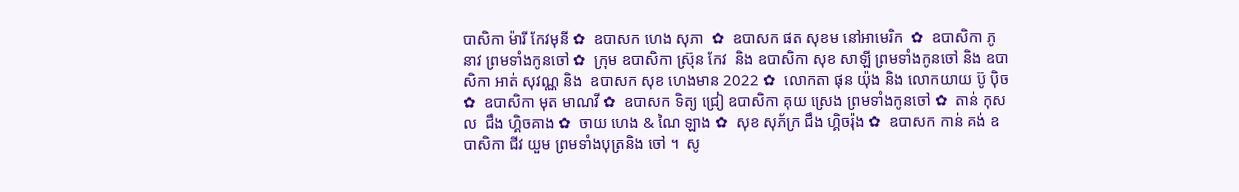បាសិកា ម៉ារី កែវមុនី ✿  ឧបាសក ហេង សុភា  ✿  ឧបាសក ផត សុខម នៅអាមេរិក  ✿  ឧបាសិកា ភូ នាវ ព្រមទាំងកូនចៅ ✿  ក្រុម ឧបាសិកា ស្រ៊ុន កែវ  និង ឧបាសិកា សុខ សាឡី ព្រមទាំងកូនចៅ និង ឧបាសិកា អាត់ សុវណ្ណ និង  ឧបាសក សុខ ហេងមាន 2022 ✿  លោកតា ផុន យ៉ុង និង លោកយាយ ប៊ូ ប៉ិច ✿  ឧបាសិកា មុត មាណវី ✿  ឧបាសក ទិត្យ ជ្រៀ ឧបាសិកា គុយ ស្រេង ព្រមទាំងកូនចៅ ✿  តាន់ កុសល  ជឹង ហ្គិចគាង ✿  ចាយ ហេង & ណៃ ឡាង ✿  សុខ សុភ័ក្រ ជឹង ហ្គិចរ៉ុង ✿  ឧបាសក កាន់ គង់ ឧបាសិកា ជីវ យួម ព្រមទាំងបុត្រនិង ចៅ ។  សូ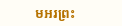មអរព្រះ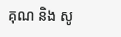គុណ និង សូ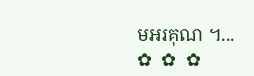មអរគុណ ។...       ✿  ✿  ✿